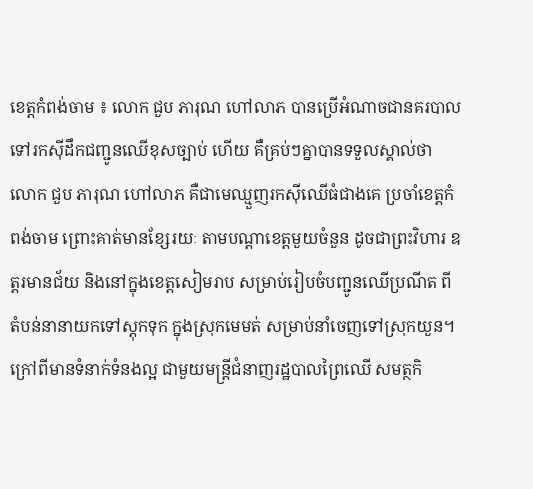ខេត្តកំពង់ចាម ៖ លោក ជួប ភារុណ ហៅលាភ បានប្រើអំណាចជានគរបាល ទៅរកស៊ីដឹកជញ្ជូនឈើខុសច្បាប់ ហើយ គឺគ្រប់ៗគ្នាបានទទួលស្គាល់ថា លោក ជួប ភារុណ ហៅលាភ គឺជាមេឈ្មួញរកស៊ីឈើធំជាងគេ ប្រចាំខេត្តកំពង់ចាម ព្រោះគាត់មានខ្សែរយៈ តាមបណ្តាខេត្តមួយចំនួន ដូចជាព្រះវិហារ ឧត្តរមានជ័យ និងនៅក្នុងខេត្តសៀមរាប សម្រាប់រៀបចំបញ្ជូនឈើប្រណីត ពីតំបន់នានាយកទៅស្តុកទុក ក្នុងស្រុកមេមត់ សម្រាប់នាំចេញទៅស្រុកយួន។ ក្រៅពីមានទំនាក់ទំនងល្អ ជាមួយមន្ត្រីជំនាញរដ្ឋបាលព្រៃឈើ សមត្ថកិ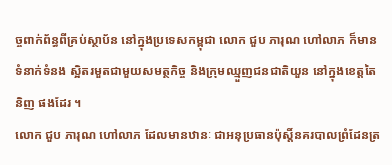ច្ចពាក់ព័ន្ធពីគ្រប់ស្ថាប័ន នៅក្នុងប្រទេសកម្ពុជា លោក ជួប ភារុណ ហៅលាភ ក៏មានទំនាក់ទំនង ស្អិតរមួតជាមួយសមត្ថកិច្ច និងក្រុមឈ្មួញជនជាតិយួន នៅក្នុងខេត្តតៃនិញ ផងដែរ ។
លោក ជួប ភារុណ ហៅលាភ ដែលមានឋានៈ ជាអនុប្រធានប៉ុស្តិ៍នគរបាលព្រំដែនត្រ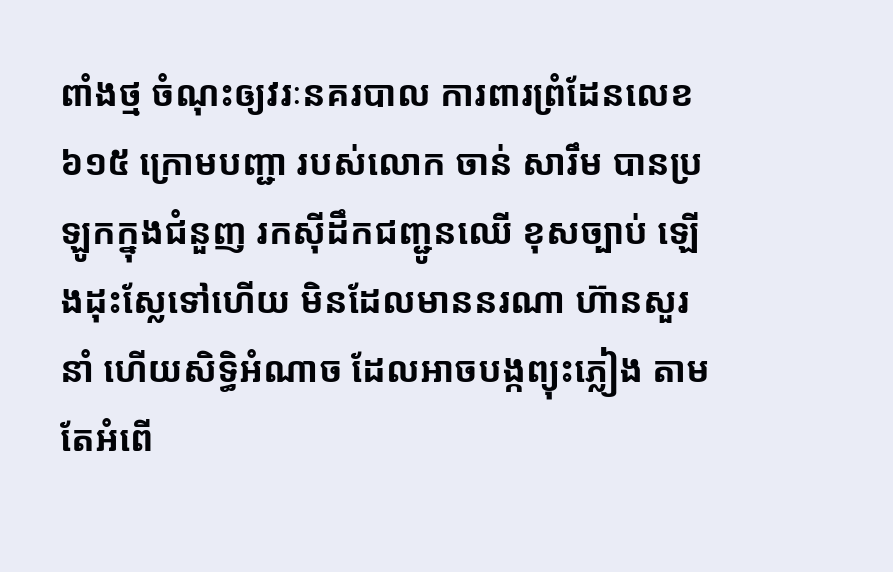ពាំងថ្ម ចំណុះឲ្យវរៈនគរបាល ការពារព្រំដែនលេខ៦១៥ ក្រោមបញ្ជា របស់លោក ចាន់ សារឹម បានប្រឡូកក្នុងជំនួញ រកស៊ីដឹកជញ្ជូនឈើ ខុសច្បាប់ ឡើងដុះស្លែទៅហើយ មិនដែលមាននរណា ហ៊ានសួរនាំ ហើយសិទ្ធិអំណាច ដែលអាចបង្កព្យុះភ្លៀង តាមតែអំពើ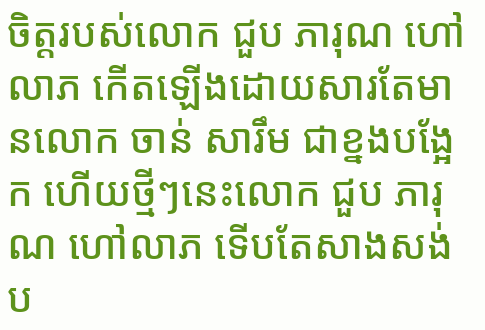ចិត្តរបស់លោក ជួប ភារុណ ហៅលាភ កើតឡើងដោយសារតែមានលោក ចាន់ សារឹម ជាខ្នងបង្អែក ហើយថ្មីៗនេះលោក ជួប ភារុណ ហៅលាភ ទើបតែសាងសង់ប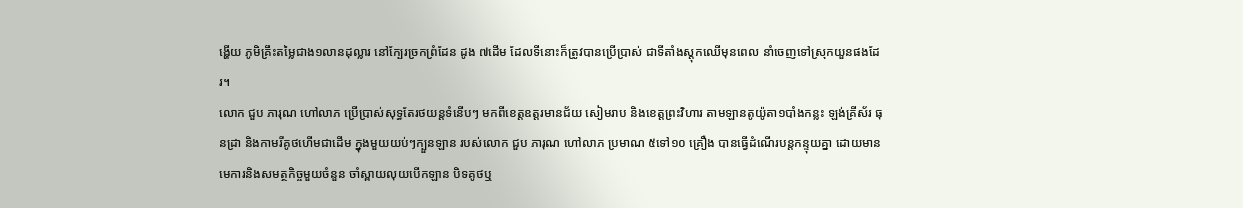ង្ហើយ ភូមិគ្រឹះតម្លៃជាង១លានដុល្លារ នៅក្បែរច្រកព្រំដែន ដូង ៧ដើម ដែលទីនោះក៏ត្រូវបានប្រើប្រាស់ ជាទីតាំងស្តុកឈើមុនពេល នាំចេញទៅស្រុកយួនផងដែរ។
លោក ជួប ភារុណ ហៅលាភ ប្រើប្រាស់សុទ្ធតែរថយន្តទំនើបៗ មកពីខេត្តឧត្តរមានជ័យ សៀមរាប និងខេត្តព្រះវិហារ តាមឡានតូយ៉ូតា១បាំងកន្លះ ឡង់គ្រីស័រ ធុនដ្រា និងកាមរីគូថហើមជាដើម ក្នុងមួយយប់ៗក្បួនឡាន របស់លោក ជួប ភារុណ ហៅលាភ ប្រមាណ ៥ទៅ១០ គ្រឿង បានធ្វើដំណើរបន្តកន្ទុយគ្នា ដោយមានមេការនិងសមត្ថកិច្ចមួយចំនួន ចាំស្ពាយលុយបើកឡាន បិទគូថឬ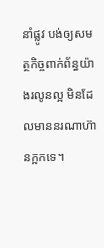នាំផ្លូវ បង់ឲ្យសមត្ថកិច្ចពាក់ព័ន្ធយ៉ាងរលូនល្អ មិនដែលមាននរណាហ៊ានក្អកទេ។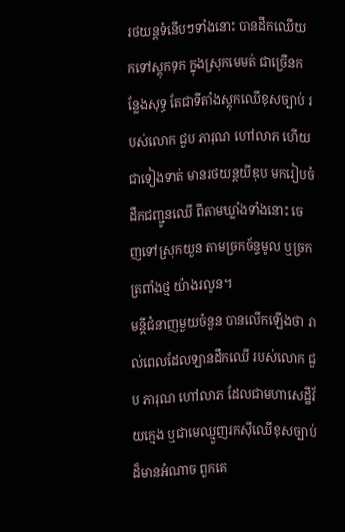រថយន្តទំនើបៗទាំងនោះ បានដឹកឈើយកទៅស្តុកទុក ក្នុងស្រុកមេមត់ ជាច្រើនកន្លែងសុទ្ធ តែជាទីតាំងស្តុកឈើខុសច្បាប់ របស់លោក ជួប ភារុណ ហៅលាភ ហើយជាទៀងទាត់ មានរថយន្តយីឌុប មករៀបចំដឹកជញ្ជូនឈើ ពីតាមឃ្លាំងទាំងនោះ ចេញទៅស្រុកយួន តាមច្រកច័ន្ទមូល ឬច្រកត្រពាំងថ្ម យ៉ាងរលូន។
មន្តីជំនាញមួយចំនួន បានលើកឡើងថា រាល់ពេលដែលឡានដឹកឈើ របស់លោក ជួប ភារុណ ហៅលាភ ដែលជាមហាសេដ្ឋីវ័យក្មេង ឬជាមេឈ្មួញរកស៊ីឈើខុសច្បាប់ដ៏មានអំណាច ពួកគេ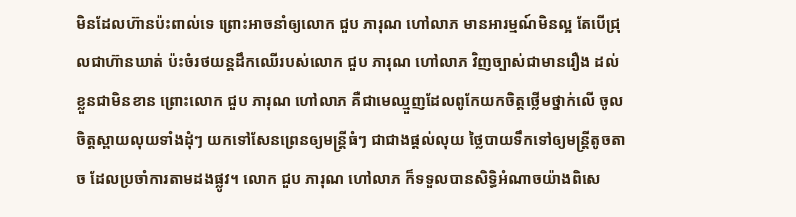មិនដែលហ៊ានប៉ះពាល់ទេ ព្រោះអាចនាំឲ្យលោក ជួប ភារុណ ហៅលាភ មានអារម្មណ៍មិនល្អ តែបើជ្រុលជាហ៊ានឃាត់ ប៉ះចំរថយន្តដឹកឈើរបស់លោក ជួប ភារុណ ហៅលាភ វិញច្បាស់ជាមានរឿង ដល់ខ្លួនជាមិនខាន ព្រោះលោក ជួប ភារុណ ហៅលាភ គឺជាមេឈ្មួញដែលពូកែយកចិត្តថ្លើមថ្នាក់លើ ចូលចិត្តស្ពាយលុយទាំងដុំៗ យកទៅសែនព្រេនឲ្យមន្ត្រីធំៗ ជាជាងផ្តល់លុយ ថ្លៃបាយទឹកទៅឲ្យមន្ត្រីតូចតាច ដែលប្រចាំការតាមដងផ្លូវ។ លោក ជួប ភារុណ ហៅលាភ ក៏ទទួលបានសិទ្ធិអំណាចយ៉ាងពិសេ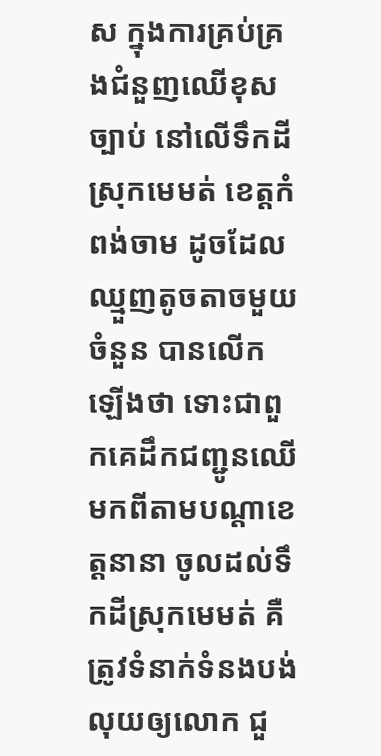ស ក្នុងការគ្រប់គ្រងជំនួញឈើខុសច្បាប់ នៅលើទឹកដីស្រុកមេមត់ ខេត្តកំពង់ចាម ដូចដែលឈ្មួញតូចតាចមួយចំនួន បានលើកឡើងថា ទោះជាពួកគេដឹកជញ្ជូនឈើ មកពីតាមបណ្តាខេត្តនានា ចូលដល់ទឹកដីស្រុកមេមត់ គឺត្រូវទំនាក់ទំនងបង់លុយឲ្យលោក ជួ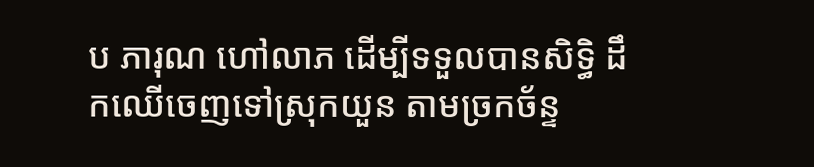ប ភារុណ ហៅលាភ ដើម្បីទទួលបានសិទ្ធិ ដឹកឈើចេញទៅស្រុកយួន តាមច្រកច័ន្ទ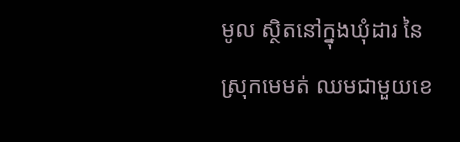មូល ស្ថិតនៅក្នុងឃុំដារ នៃស្រុកមេមត់ ឈមជាមួយខេ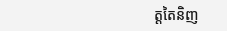ត្តតៃនិញ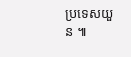ប្រទេសយួន ៕